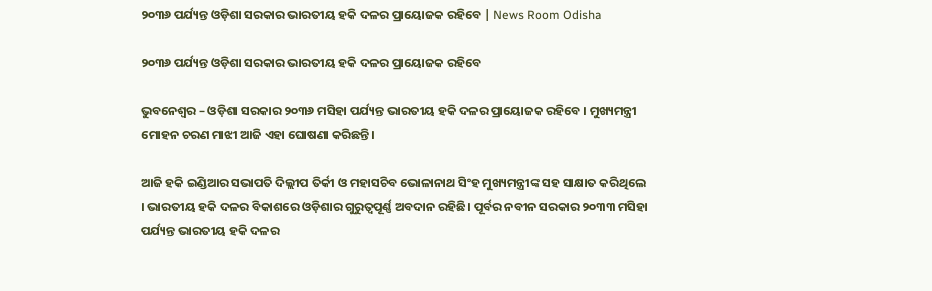୨୦୩୬ ପର୍ଯ୍ୟନ୍ତ ଓଡ଼ିଶା ସରକାର ଭାରତୀୟ ହକି ଦଳର ପ୍ରାୟୋଜକ ରହିବେ | News Room Odisha

୨୦୩୬ ପର୍ଯ୍ୟନ୍ତ ଓଡ଼ିଶା ସରକାର ଭାରତୀୟ ହକି ଦଳର ପ୍ରାୟୋଜକ ରହିବେ

ଭୁବନେଶ୍ଵର – ଓଡ଼ିଶା ସରକାର ୨୦୩୬ ମସିହା ପର୍ଯ୍ୟନ୍ତ ଭାରତୀୟ ହକି ଦଳର ପ୍ରାୟୋଜକ ରହିବେ । ମୁଖ୍ୟମନ୍ତ୍ରୀ ମୋହନ ଚରଣ ମାଝୀ ଆଜି ଏହା ଘୋଷଣା କରିଛନ୍ତି।

ଆଜି ହକି ଇଣ୍ଡିଆର ସଭାପତି ଦିଲ୍ଲୀପ ତିର୍କୀ ଓ ମହାସଚିବ ଭୋଳାନାଥ ସିଂହ ମୁଖ୍ୟମନ୍ତ୍ରୀଙ୍କ ସହ ସାକ୍ଷାତ କରିଥିଲେ । ଭାରତୀୟ ହକି ଦଳର ବିକାଶରେ ଓଡ଼ିଶାର ଗୁରୁତ୍ବପୂର୍ଣ୍ଣ ଅବଦାନ ରହିଛି। ପୂର୍ବର ନବୀନ ସରକାର ୨୦୩୩ ମସିହା ପର୍ଯ୍ୟନ୍ତ ଭାରତୀୟ ହକି ଦଳର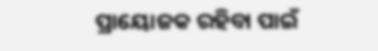ପ୍ରାୟୋଜକ ରହିବା ପାଇଁ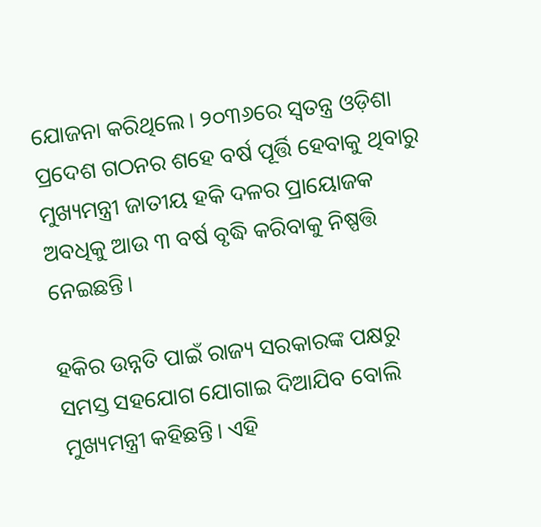ଯୋଜନା କରିଥିଲେ। ୨୦୩୬ରେ ସ୍ୱତନ୍ତ୍ର ଓଡ଼ିଶା ପ୍ରଦେଶ ଗଠନର ଶହେ ବର୍ଷ ପୂର୍ତ୍ତି ହେବାକୁ ଥିବାରୁ ମୁଖ୍ୟମନ୍ତ୍ରୀ ଜାତୀୟ ହକି ଦଳର ପ୍ରାୟୋଜକ ଅବଧିକୁ ଆଉ ୩ ବର୍ଷ ବୃଦ୍ଧି କରିବାକୁ ନିଷ୍ପତ୍ତି ନେଇଛନ୍ତି।

ହକିର ଉନ୍ନତି ପାଇଁ ରାଜ୍ୟ ସରକାରଙ୍କ ପକ୍ଷରୁ ସମସ୍ତ ସହଯୋଗ ଯୋଗାଇ ଦିଆଯିବ ବୋଲି ମୁଖ୍ୟମନ୍ତ୍ରୀ କହିଛନ୍ତି। ଏହି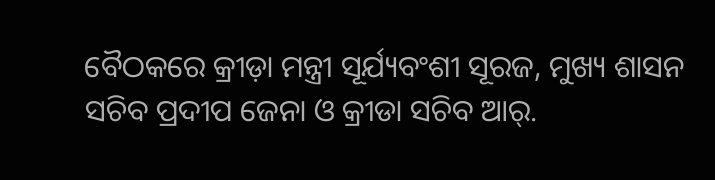ବୈଠକରେ କ୍ରୀଡ଼ା ମନ୍ତ୍ରୀ ସୂର୍ଯ୍ୟବଂଶୀ ସୂରଜ, ମୁଖ୍ୟ ଶାସନ ସଚିବ ପ୍ରଦୀପ ଜେନା ଓ କ୍ରୀଡା ସଚିବ ଆର୍.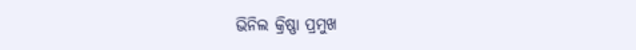ଭିନିଲ କ୍ରିଷ୍ଣା ପ୍ରମୁଖ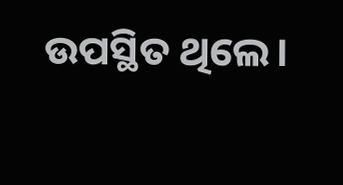ଉପସ୍ଥିତ ଥିଲେ।